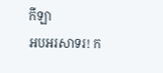កីឡា
អបអរសាទរ! ក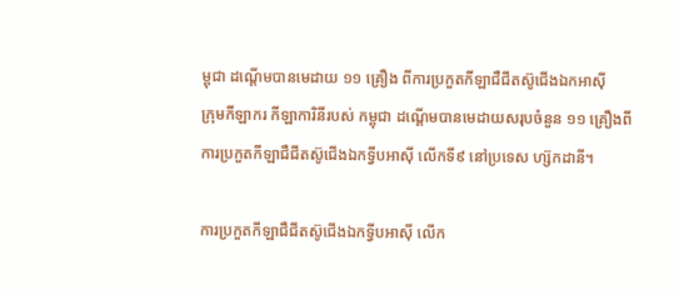ម្ពុជា ដណ្តើមបានមេដាយ ១១ គ្រឿង ពីការប្រកួតកីឡាជឺជីតស៊ូជើងឯកអាស៊ី
ក្រុមកីឡាករ កីឡាការិនីរបស់ កម្ពុជា ដណ្តើមបានមេដាយសរុបចំនួន ១១ គ្រឿងពីការប្រកួតកីឡាជឺជីតស៊ូជើងឯកទ្វីបអាស៊ី លើកទី៩ នៅប្រទេស ហ្ស៊កដានី។

ការប្រកួតកីឡាជឺជីតស៊ូជើងឯកទ្វីបអាស៊ី លើក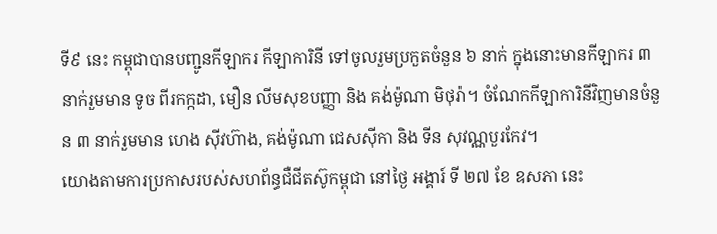ទី៩ នេះ កម្ពុជាបានបញ្ជូនកីឡាករ កីឡាការិនី ទៅចូលរួមប្រកួតចំនួន ៦ នាក់ ក្នុងនោះមានកីឡាករ ៣ នាក់រួមមាន ទូច ពីរកក្កដា, មឿន លីមសុខបញ្ញា និង គង់ម៉ូណា មិថុរ៉ា។ ចំណែកកីឡាការិនីវិញមានចំនួន ៣ នាក់រួមមាន ហេង ស៊ីវហ៊ាង, គង់ម៉ូណា ជេសស៊ីកា និង ទីន សុវណ្ណបួរកែវ។
យោងតាមការប្រកាសរបស់សហព័ន្ធជឺជីតស៊ូកម្ពុជា នៅថ្ងៃ អង្គារ៍ ទី ២៧ ខែ ឧសភា នេះ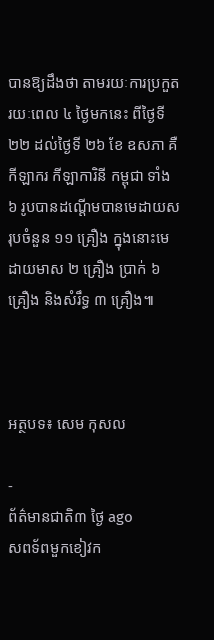បានឱ្យដឹងថា តាមរយៈការប្រកួតរយៈពេល ៤ ថ្ងៃមកនេះ ពីថ្ងៃទី ២២ ដល់ថ្ងៃទី ២៦ ខែ ឧសភា គឺ កីឡាករ កីឡាការិនី កម្ពុជា ទាំង ៦ រូបបានដណ្តើមបានមេដាយសរុបចំនួន ១១ គ្រឿង ក្នុងនោះមេដាយមាស ២ គ្រឿង ប្រាក់ ៦ គ្រឿង និងសំរឹទ្ធ ៣ គ្រឿង៕



អត្ថបទ៖ សេម កុសល

-
ព័ត៌មានជាតិ៣ ថ្ងៃ ago
សពទ័ពមួកខៀវក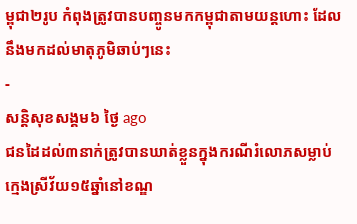ម្ពុជា២រូប កំពុងត្រូវបានបញ្ចូនមកកម្ពុជាតាមយន្តហោះ ដែលនឹងមកដល់មាតុភូមិឆាប់ៗនេះ
-
សន្តិសុខសង្គម៦ ថ្ងៃ ago
ជនដៃដល់៣នាក់ត្រូវបានឃាត់ខ្លួនក្នុងករណីរំលោភសម្លាប់ក្មេងស្រីវ័យ១៥ឆ្នាំនៅខណ្ឌ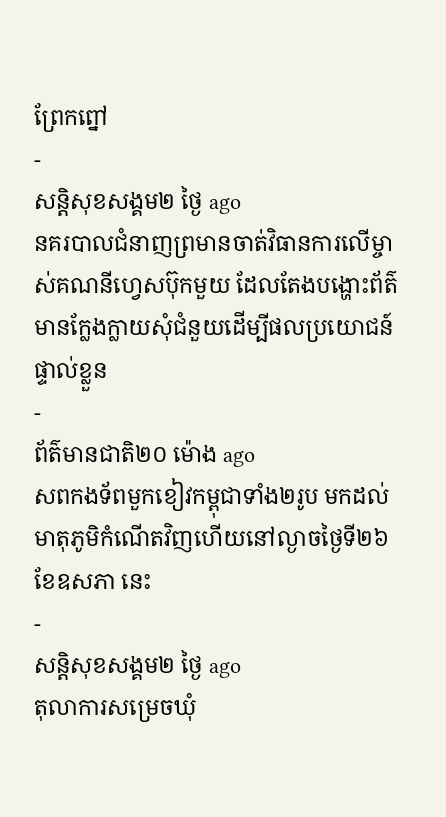ព្រែកព្នៅ
-
សន្តិសុខសង្គម២ ថ្ងៃ ago
នគរបាលជំនាញព្រមានចាត់វិធានការលើម្ចាស់គណនីហ្វេសប៊ុកមួយ ដែលតែងបង្ហោះព័ត៌មានក្លែងក្លាយសុំជំនួយដើម្បីផលប្រយោជន៍ផ្ទាល់ខ្លួន
-
ព័ត៌មានជាតិ២០ ម៉ោង ago
សពកងទ័ពមួកខៀវកម្ពុជាទាំង២រូប មកដល់មាតុភូមិកំណើតវិញហើយនៅល្ងាចថ្ងៃទី២៦ ខែឧសភា នេះ
-
សន្តិសុខសង្គម២ ថ្ងៃ ago
តុលាការសម្រេចឃុំ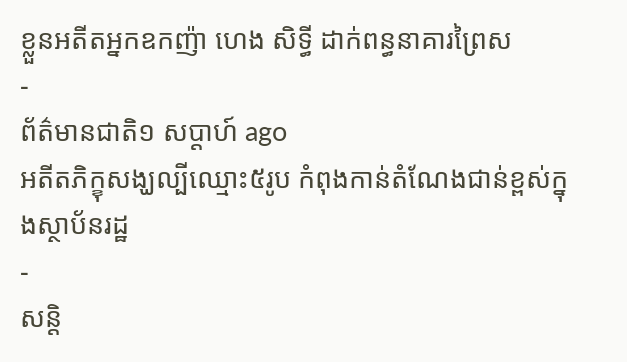ខ្លួនអតីតអ្នកឧកញ៉ា ហេង សិទ្ធី ដាក់ពន្ធនាគារព្រៃស
-
ព័ត៌មានជាតិ១ សប្តាហ៍ ago
អតីតភិក្ខុសង្ឃល្បីឈ្មោះ៥រូប កំពុងកាន់តំណែងជាន់ខ្ពស់ក្នុងស្ថាប័នរដ្ឋ
-
សន្តិ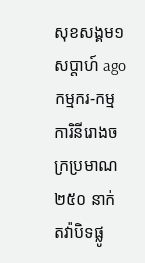សុខសង្គម១ សប្តាហ៍ ago
កម្មករ-កម្មការិនីរោងចក្រប្រមាណ ២៥០ នាក់ តវ៉ាបិទផ្លូ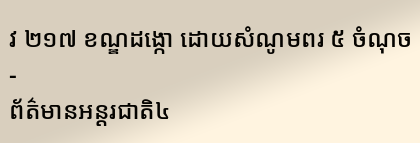វ ២១៧ ខណ្ឌដង្កោ ដោយសំណូមពរ ៥ ចំណុច
-
ព័ត៌មានអន្ដរជាតិ៤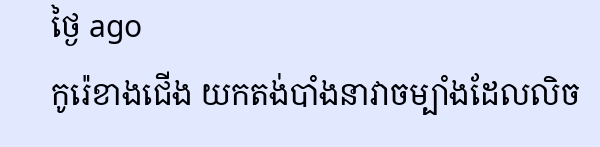ថ្ងៃ ago
កូរ៉េខាងជើង យកតង់បាំងនាវាចម្បាំងដែលលិច